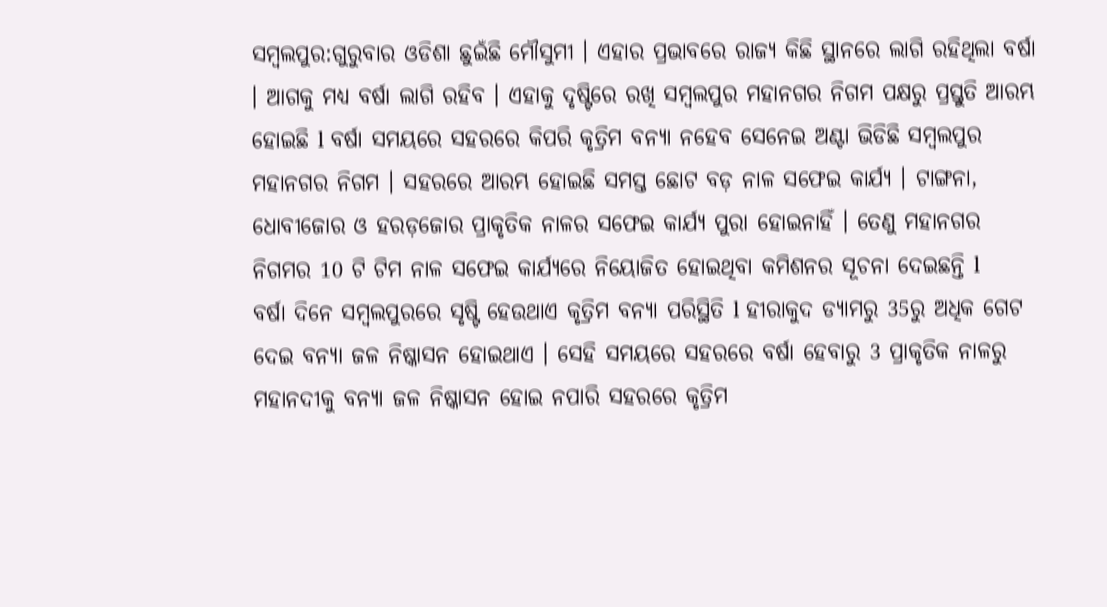ସମ୍ବଲପୁର:ଗୁରୁବାର ଓଡିଶା ଛୁଇଁଛି ମୌସୁମୀ । ଏହାର ପ୍ରଭାବରେ ରାଜ୍ୟ କିଛି ସ୍ଥାନରେ ଲାଗି ରହିଥିଲା ବର୍ଷା । ଆଗକୁ ମଧ୍ୟ ବର୍ଷା ଲାଗି ରହିବ । ଏହାକୁ ଦୃଷ୍ଟିରେ ରଖି ସମ୍ବଲପୁର ମହାନଗର ନିଗମ ପକ୍ଷରୁ ପ୍ରସ୍ତୁତି ଆରମ୍ଭ ହୋଇଛି l ବର୍ଷା ସମୟରେ ସହରରେ କିପରି କୃତ୍ରିମ ବନ୍ୟା ନହେବ ସେନେଇ ଅଣ୍ଟା ଭିଡିଛି ସମ୍ବଲପୁର ମହାନଗର ନିଗମ । ସହରରେ ଆରମ୍ଭ ହୋଇଛି ସମସ୍ତ ଛୋଟ ବଡ଼ ନାଳ ସଫେଇ କାର୍ଯ୍ୟ । ଟାଙ୍ଗନା, ଧୋବୀଜୋର ଓ ହରଡ଼ଜୋର ପ୍ରାକୃତିକ ନାଳର ସଫେଇ କାର୍ଯ୍ୟ ପୁରା ହୋଇନାହିଁ । ତେଣୁ ମହାନଗର ନିଗମର 10 ଟି ଟିମ ନାଳ ସଫେଇ କାର୍ଯ୍ୟରେ ନିୟୋଜିତ ହୋଇଥିବା କମିଶନର ସୂଚନା ଦେଇଛନ୍ତି l
ବର୍ଷା ଦିନେ ସମ୍ବଲପୁରରେ ସୃଷ୍ଟି ହେଉଥାଏ କୃତ୍ରିମ ବନ୍ୟା ପରିସ୍ଥିତି l ହୀରାକୁଦ ଡ୍ୟାମରୁ 35ରୁ ଅଧିକ ଗେଟ ଦେଇ ବନ୍ୟା ଜଳ ନିଷ୍କାସନ ହୋଇଥାଏ । ସେହି ସମୟରେ ସହରରେ ବର୍ଷା ହେବାରୁ 3 ପ୍ରାକୃତିକ ନାଳରୁ ମହାନଦୀକୁ ବନ୍ୟା ଜଳ ନିଷ୍କାସନ ହୋଇ ନପାରି ସହରରେ କୃତ୍ରିମ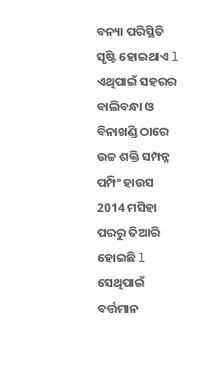ବନ୍ୟା ପରିସ୍ଥିତି ସୃଷ୍ଟି ହୋଇଥାଏ l ଏଥିପାଇଁ ସହରର ବାଲିବନ୍ଧା ଓ ବିନାଖଣ୍ଡି ଠାରେ ଉଚ୍ଚ ଶକ୍ତି ସମ୍ପନ୍ନ ପମ୍ପିଂ ହାଉସ 2014 ମସିହା ପରରୁ ତିଆରି ହୋଇଛି l ସେଥିପାଇଁ ବର୍ତ୍ତମାନ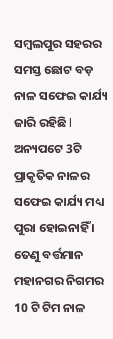ସମ୍ବଲପୁର ସହରର ସମସ୍ତ ଛୋଟ ବଡ଼ ନାଳ ସଫେଇ କାର୍ଯ୍ୟ ଜାରି ରହିଛି l ଅନ୍ୟପଟେ 3ଟି ପ୍ରାକୃତିକ ନାଳର ସଫେଇ କାର୍ଯ୍ୟ ମଧ୍ୟ ପୁରା ହୋଇନାହିଁ । ତେଣୁ ବର୍ତ୍ତମାନ ମହାନଗର ନିଗମର 10 ଟି ଟିମ ନାଳ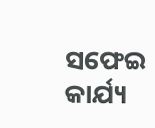ସଫେଇ କାର୍ଯ୍ୟ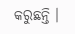କରୁଛନ୍ତି ।